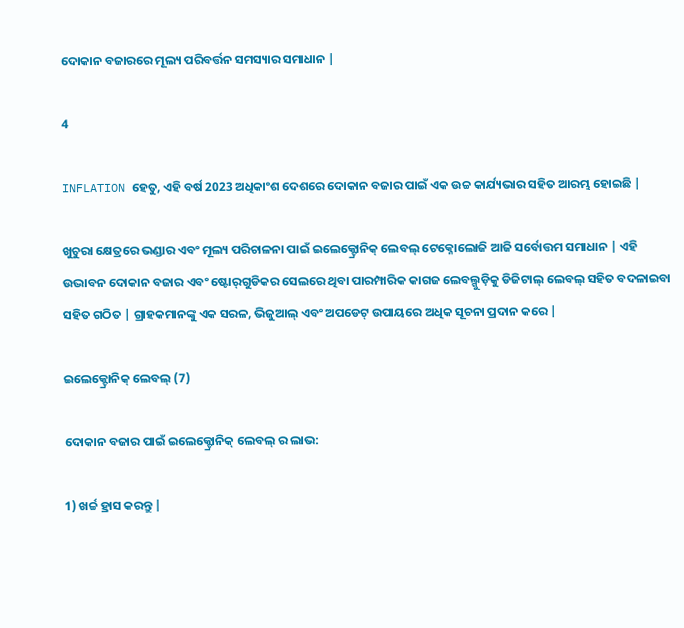ଦୋକାନ ବଜାରରେ ମୂଲ୍ୟ ପରିବର୍ତ୍ତନ ସମସ୍ୟାର ସମାଧାନ |

4

INFLATION ହେତୁ, ଏହି ବର୍ଷ 2023 ଅଧିକାଂଶ ଦେଶରେ ଦୋକାନ ବଜାର ପାଇଁ ଏକ ଉଚ୍ଚ କାର୍ଯ୍ୟଭାର ସହିତ ଆରମ୍ଭ ହୋଇଛି |

ଖୁଚୁରା କ୍ଷେତ୍ରରେ ଭଣ୍ଡାର ଏବଂ ମୂଲ୍ୟ ପରିଚାଳନା ପାଇଁ ଇଲେକ୍ଟ୍ରୋନିକ୍ ଲେବଲ୍ ଟେକ୍ନୋଲୋଜି ଆଜି ସର୍ବୋତ୍ତମ ସମାଧାନ | ଏହି ଉଦ୍ଭାବନ ଦୋକାନ ବଜାର ଏବଂ ଷ୍ଟୋର୍‌ଗୁଡିକର ସେଲରେ ଥିବା ପାରମ୍ପାରିକ କାଗଜ ଲେବଲ୍ଗୁଡ଼ିକୁ ଡିଜିଟାଲ୍ ଲେବଲ୍ ସହିତ ବଦଳାଇବା ସହିତ ଗଠିତ | ଗ୍ରାହକମାନଙ୍କୁ ଏକ ସରଳ, ଭିଜୁଆଲ୍ ଏବଂ ଅପଡେଟ୍ ଉପାୟରେ ଅଧିକ ସୂଚନା ପ୍ରଦାନ କରେ |

ଇଲେକ୍ଟ୍ରୋନିକ୍ ଲେବଲ୍ (7)

ଦୋକାନ ବଜାର ପାଇଁ ଇଲେକ୍ଟ୍ରୋନିକ୍ ଲେବଲ୍ ର ଲାଭ:

1) ଖର୍ଚ୍ଚ ହ୍ରାସ କରନ୍ତୁ |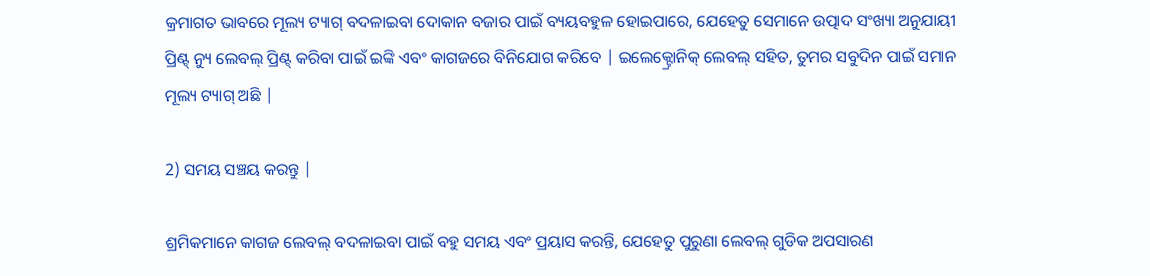କ୍ରମାଗତ ଭାବରେ ମୂଲ୍ୟ ଟ୍ୟାଗ୍ ବଦଳାଇବା ଦୋକାନ ବଜାର ପାଇଁ ବ୍ୟୟବହୁଳ ହୋଇପାରେ, ଯେହେତୁ ସେମାନେ ଉତ୍ପାଦ ସଂଖ୍ୟା ଅନୁଯାୟୀ ପ୍ରିଣ୍ଟ୍ ନ୍ୟୁ ଲେବଲ୍ ପ୍ରିଣ୍ଟ୍ କରିବା ପାଇଁ ଇଙ୍କି ଏବଂ କାଗଜରେ ବିନିଯୋଗ କରିବେ | ଇଲେକ୍ଟ୍ରୋନିକ୍ ଲେବଲ୍ ସହିତ, ତୁମର ସବୁଦିନ ପାଇଁ ସମାନ ମୂଲ୍ୟ ଟ୍ୟାଗ୍ ଅଛି |

2) ସମୟ ସଞ୍ଚୟ କରନ୍ତୁ |

ଶ୍ରମିକମାନେ କାଗଜ ଲେବଲ୍ ବଦଳାଇବା ପାଇଁ ବହୁ ସମୟ ଏବଂ ପ୍ରୟାସ କରନ୍ତି, ଯେହେତୁ ପୁରୁଣା ଲେବଲ୍ ଗୁଡିକ ଅପସାରଣ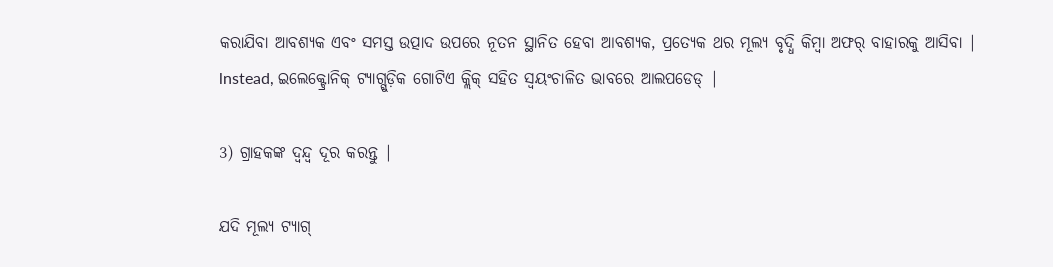କରାଯିବା ଆବଶ୍ୟକ ଏବଂ ସମସ୍ତ ଉତ୍ପାଦ ଉପରେ ନୂତନ ସ୍ଥାନିତ ହେବା ଆବଶ୍ୟକ, ପ୍ରତ୍ୟେକ ଥର ମୂଲ୍ୟ ବୃଦ୍ଧି କିମ୍ବା ଅଫର୍ ବାହାରକୁ ଆସିବା | lnstead, ଇଲେକ୍ଟ୍ରୋନିକ୍ ଟ୍ୟାଗ୍ଗୁଡ଼ିକ ଗୋଟିଏ କ୍ଲିକ୍ ସହିତ ସ୍ୱୟଂଚାଳିତ ଭାବରେ ଆଲପଡେଡ୍ |

3) ଗ୍ରାହକଙ୍କ ଦ୍ୱନ୍ଦ୍ୱ ଦୂର କରନ୍ତୁ |

ଯଦି ମୂଲ୍ୟ ଟ୍ୟାଗ୍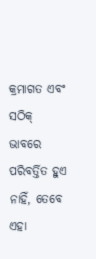କ୍ରମାଗତ ଏବଂ ସଠିକ୍ ଭାବରେ ପରିବର୍ତ୍ତିତ ହୁଏ ନାହିଁ, ତେବେ ଏହା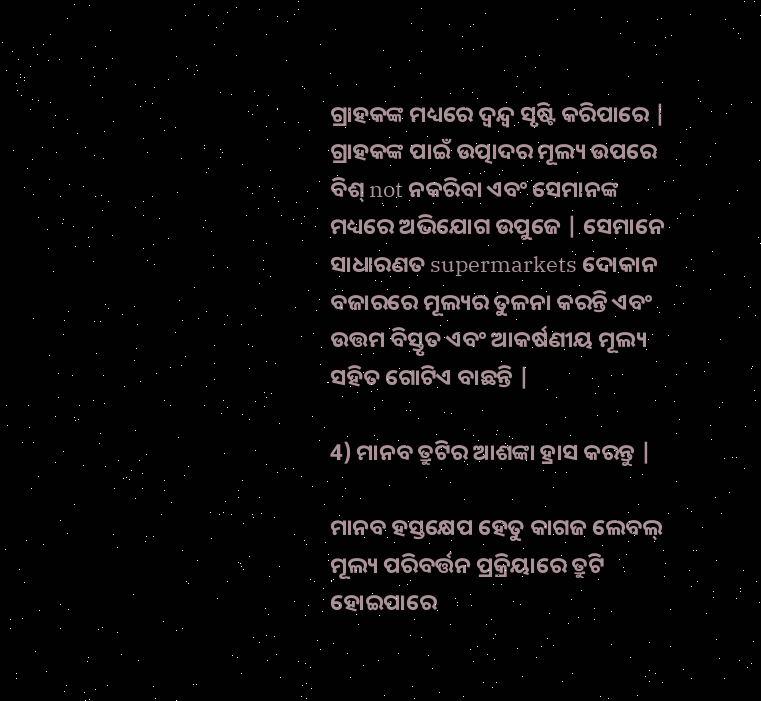ଗ୍ରାହକଙ୍କ ମଧ୍ୟରେ ଦ୍ୱନ୍ଦ୍ୱ ସୃଷ୍ଟି କରିପାରେ | ଗ୍ରାହକଙ୍କ ପାଇଁ ଉତ୍ପାଦର ମୂଲ୍ୟ ଉପରେ ବିଶ୍ not ନକରିବା ଏବଂ ସେମାନଙ୍କ ମଧ୍ୟରେ ଅଭିଯୋଗ ଉପୁଜେ | ସେମାନେ ସାଧାରଣତ supermarkets ଦୋକାନ ବଜାରରେ ମୂଲ୍ୟର ତୁଳନା କରନ୍ତି ଏବଂ ଉତ୍ତମ ବିସ୍ତୃତ ଏବଂ ଆକର୍ଷଣୀୟ ମୂଲ୍ୟ ସହିତ ଗୋଟିଏ ବାଛନ୍ତି |

4) ମାନବ ତ୍ରୁଟିର ଆଶଙ୍କା ହ୍ରାସ କରନ୍ତୁ |

ମାନବ ହସ୍ତକ୍ଷେପ ହେତୁ କାଗଜ ଲେବଲ୍ ମୂଲ୍ୟ ପରିବର୍ତ୍ତନ ପ୍ରକ୍ରିୟାରେ ତ୍ରୁଟି ହୋଇପାରେ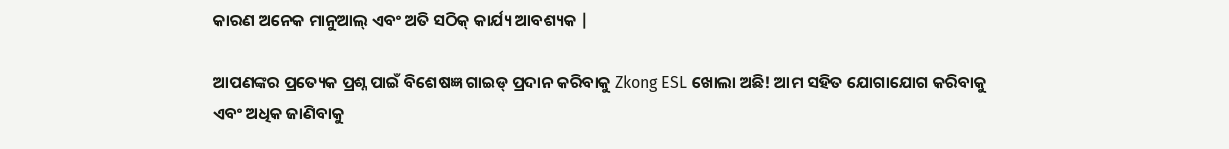କାରଣ ଅନେକ ମାନୁଆଲ୍ ଏବଂ ଅତି ସଠିକ୍ କାର୍ଯ୍ୟ ଆବଶ୍ୟକ |

ଆପଣଙ୍କର ପ୍ରତ୍ୟେକ ପ୍ରଶ୍ନ ପାଇଁ ବିଶେଷଜ୍ଞ ଗାଇଡ୍ ପ୍ରଦାନ କରିବାକୁ Zkong ESL ଖୋଲା ଅଛି! ଆମ ସହିତ ଯୋଗାଯୋଗ କରିବାକୁ ଏବଂ ଅଧିକ ଜାଣିବାକୁ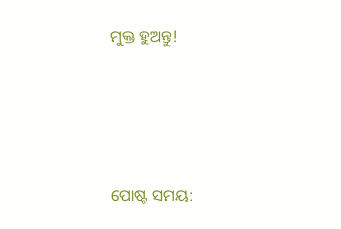ମୁକ୍ତ ହୁଅନ୍ତୁ!




ପୋଷ୍ଟ ସମୟ: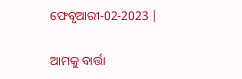ଫେବୃଆରୀ-02-2023 |

ଆମକୁ ବାର୍ତ୍ତା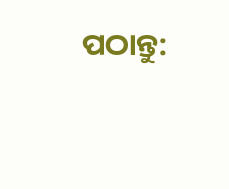ପଠାନ୍ତୁ: